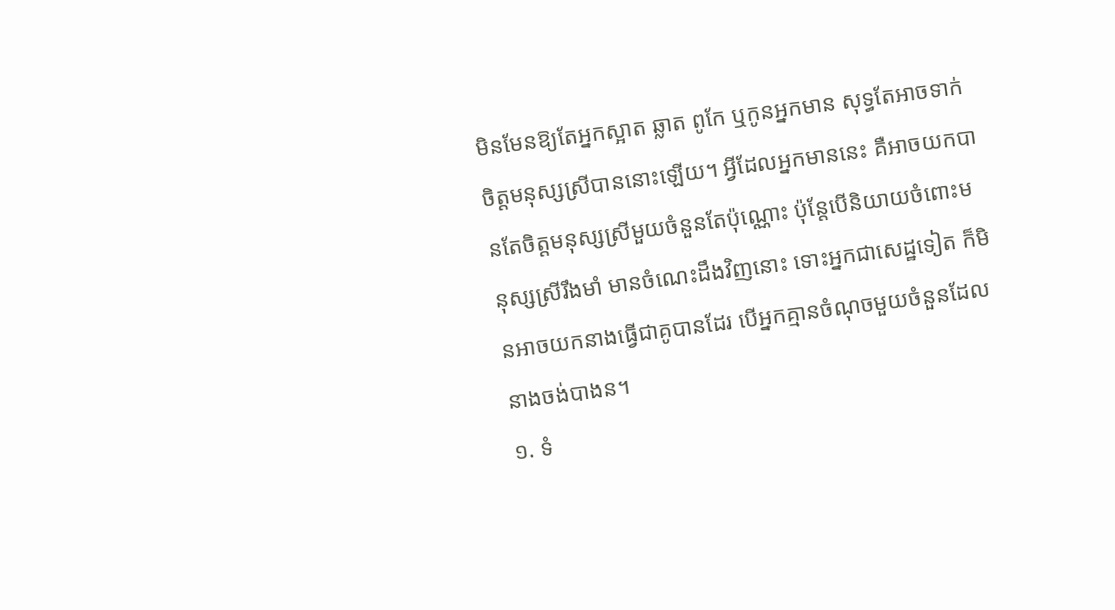មិនមែនឱ្យតែអ្នកស្អាត ឆ្លាត ពូកែ ឬកូនអ្នកមាន សុទ្ធតែអាចទាក់ចិត្តមនុស្សស្រីបាននោះឡើយ។ អ្វីដែលអ្នកមាននេះ គឺអាចយកបានតែចិត្តមនុស្សស្រីមួយចំនួនតែប៉ុណ្ណោះ ប៉ុន្តែបើនិយាយចំពោះមនុស្សស្រីរឹងមាំ មានចំណេះដឹងវិញនោះ ទោះអ្នកជាសេដ្ឋទៀត ក៏មិនអាចយកនាងធ្វើជាគូបានដែរ បើអ្នកគ្មានចំណុចមួយចំនួនដែលនាងចង់បាងន។
១. ទំ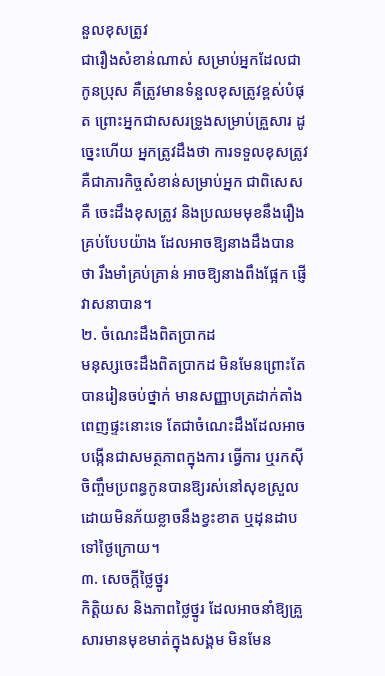នួលខុសត្រូវ
ជារឿងសំខាន់ណាស់ សម្រាប់អ្នកដែលជាកូនប្រុស គឺត្រូវមានទំនួលខុសត្រូវខ្ពស់បំផុត ព្រោះអ្នកជាសសរទ្រូងសម្រាប់គ្រួសារ ដូច្នេះហើយ អ្នកត្រូវដឹងថា ការទទួលខុសត្រូវគឺជាភារកិច្ចសំខាន់សម្រាប់អ្នក ជាពិសេសគឺ ចេះដឹងខុសត្រូវ និងប្រឈមមុខនឹងរឿងគ្រប់បែបយ៉ាង ដែលអាចឱ្យនាងដឹងបានថា រឹងមាំគ្រប់គ្រាន់ អាចឱ្យនាងពឹងផ្អែក ផ្ញើវាសនាបាន។
២. ចំណេះដឹងពិតប្រាកដ
មនុស្សចេះដឹងពិតប្រាកដ មិនមែនព្រោះតែបានរៀនចប់ថ្នាក់ មានសញ្ញាបត្រដាក់តាំងពេញផ្ទះនោះទេ តែជាចំណេះដឹងដែលអាចបង្កើនជាសមត្ថភាពក្នុងការ ធ្វើការ ឬរកស៊ីចិញ្ចឹមប្រពន្ធកូនបានឱ្យរស់នៅសុខស្រួល ដោយមិនភ័យខ្លាចនឹងខ្វះខាត ឬដុនដាបទៅថ្ងៃក្រោយ។
៣. សេចក្ដីថ្លៃថ្នូរ
កិត្តិយស និងភាពថ្លៃថ្នូរ ដែលអាចនាំឱ្យគ្រួសារមានមុខមាត់ក្នុងសង្គម មិនមែន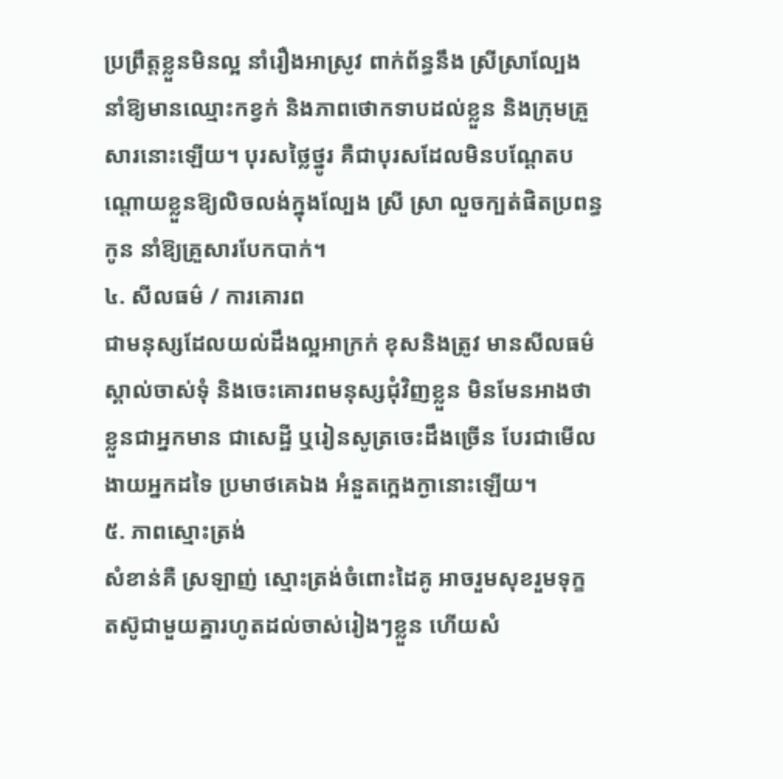ប្រព្រឹត្តខ្លួនមិនល្អ នាំរឿងអាស្រូវ ពាក់ព័ន្ធនឹង ស្រីស្រាល្បែង នាំឱ្យមានឈ្មោះកខ្វក់ និងភាពថោកទាបដល់ខ្លួន និងក្រុមគ្រួសារនោះឡើយ។ បុរសថ្លៃថ្នូរ គឺជាបុរសដែលមិនបណ្ដែតបណ្ដោយខ្លួនឱ្យលិចលង់ក្នុងល្បែង ស្រី ស្រា លួចក្បត់ផិតប្រពន្ធកូន នាំឱ្យគ្រួសារបែកបាក់។
៤. សីលធម៌ / ការគោរព
ជាមនុស្សដែលយល់ដឹងល្អអាក្រក់ ខុសនិងត្រូវ មានសីលធម៌ស្គាល់ចាស់ទុំ និងចេះគោរពមនុស្សជុំវិញខ្លួន មិនមែនអាងថាខ្លួនជាអ្នកមាន ជាសេដ្ឋី ឬរៀនសូត្រចេះដឹងច្រើន បែរជាមើលងាយអ្នកដទៃ ប្រមាថគេឯង អំនួតក្អេងក្ងានោះឡើយ។
៥. ភាពស្មោះត្រង់
សំខាន់គឺ ស្រឡាញ់ ស្មោះត្រង់ចំពោះដៃគូ អាចរួមសុខរួមទុក្ខ តស៊ូជាមួយគ្នារហូតដល់ចាស់រៀងៗខ្លួន ហើយសំ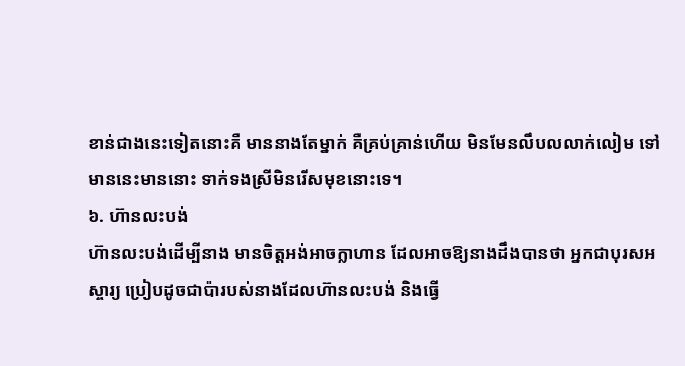ខាន់ជាងនេះទៀតនោះគឺ មាននាងតែម្នាក់ គឺគ្រប់គ្រាន់ហើយ មិនមែនលឹបលលាក់លៀម ទៅមាននេះមាននោះ ទាក់ទងស្រីមិនរើសមុខនោះទេ។
៦. ហ៊ានលះបង់
ហ៊ានលះបង់ដើម្បីនាង មានចិត្តអង់អាចក្លាហាន ដែលអាចឱ្យនាងដឹងបានថា អ្នកជាបុរសអស្ចារ្យ ប្រៀបដូចជាប៉ារបស់នាងដែលហ៊ានលះបង់ និងធ្វើ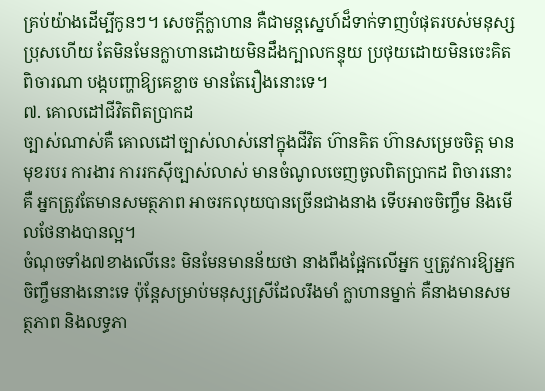គ្រប់យ៉ាងដើម្បីកូនៗ។ សេចក្ដីក្លាហាន គឺជាមន្តស្នេហ៍ដ៏ទាក់ទាញបំផុតរបស់មនុស្សប្រុសហើយ តែមិនមែនក្លាហានដោយមិនដឹងក្បាលកន្ទុយ ប្រថុយដោយមិនចេះគិតពិចារណា បង្កបញ្ហាឱ្យគេខ្លាច មានតែរឿងនោះទេ។
៧. គោលដៅជីវិតពិតប្រាកដ
ច្បាស់ណាស់គឺ គោលដៅច្បាស់លាស់នៅក្នុងជីវិត ហ៊ានគិត ហ៊ានសម្រេចចិត្ត មានមុខរបរ ការងារ ការរកស៊ីច្បាស់លាស់ មានចំណូលចេញចូលពិតប្រាកដ ពិចារនោះគឺ អ្នកត្រូវតែមានសមត្ថភាព អាចរកលុយបានច្រើនជាងនាង ទើបអាចចិញ្ចឹម និងមើលថែនាងបានល្អ។
ចំណុចទាំង៧ខាងលើនេះ មិនមែនមានន័យថា នាងពឹងផ្អែកលើអ្នក ឬត្រូវការឱ្យអ្នកចិញ្ចឹមនាងនោះទេ ប៉ុន្តែសម្រាប់មនុស្សស្រីដែលរឹងមាំ ក្លាហានម្នាក់ គឺនាងមានសមត្ថភាព និងលទ្ធភា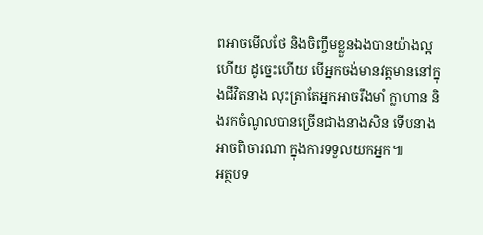ពអាចមើលថែ និងចិញ្ចឹមខ្លួនឯងបានយ៉ាងល្អហើយ ដូច្នេះហើយ បើអ្នកចង់មានវត្តមាននៅក្នុងជីវិតនាង លុះត្រាតែអ្នកអាចរឹងមាំ ក្លាហាន និងរកចំណូលបានច្រើនជាងនាងសិន ទើបនាងអាចពិចារណា ក្នុងការទទួលយកអ្នក៕
អត្ថបទ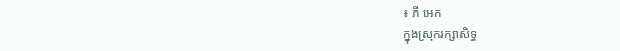៖ ភី អេក
ក្នុងស្រុករក្សាសិទ្ធ